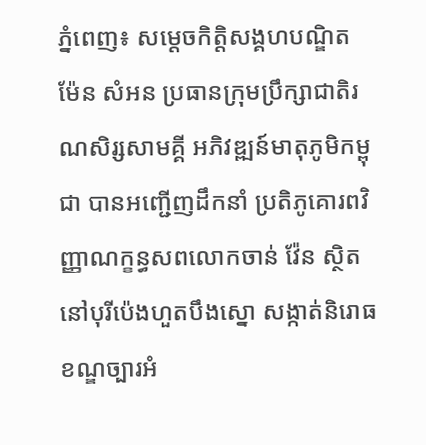ភ្នំពេញ៖ សម្តេចកិត្តិសង្គហបណ្ឌិត ម៉ែន សំអន ប្រធានក្រុមប្រឹក្សាជាតិរណសិរ្សសាមគ្គី អភិវឌ្ឍន៍មាតុភូមិកម្ពុជា បានអញ្ជើញដឹកនាំ ប្រតិភូគោរពវិញ្ញាណក្ខន្ធសពលោកចាន់ វ៉ែន ស្ថិតនៅបុរីប៉េងហួតបឹងស្នោ សង្កាត់និរោធ ខណ្ឌច្បារអំ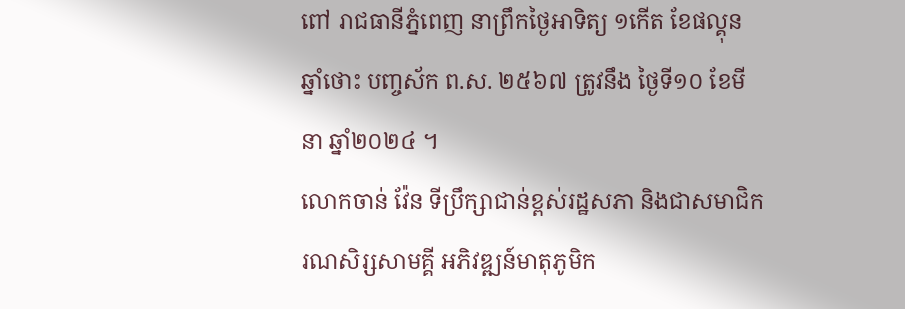ពៅ រាជធានីភ្នំពេញ នាព្រឹកថ្ងៃអាទិត្យ ១កើត ខែផល្គុន ឆ្នាំថោះ បញ្ចស័ក ព.ស. ២៥៦៧ ត្រូវនឹង ថ្ងៃទី១០ ខែមីនា ឆ្នាំ២០២៤ ។
លោកចាន់ វ៉ែន ទីប្រឹក្សាជាន់ខ្ពស់រដ្ឋសភា និងជាសមាជិករណសិរ្សសាមគ្គី អភិវឌ្ឍន៍មាតុភូមិក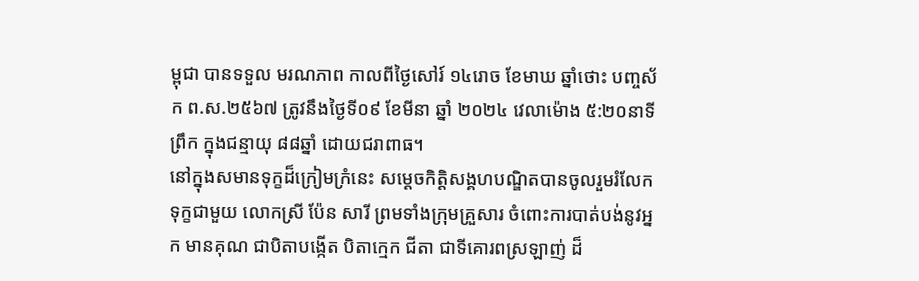ម្ពុជា បានទទួល មរណភាព កាលពីថ្ងៃសៅរ៍ ១៤រោច ខែមាឃ ឆ្នាំថោះ បញ្ចស័ក ព.ស.២៥៦៧ ត្រូវនឹងថ្ងៃទី០៩ ខែមីនា ឆ្នាំ ២០២៤ វេលាម៉ោង ៥:២០នាទីព្រឹក ក្នុងជន្មាយុ ៨៨ឆ្នាំ ដោយជរាពាធ។
នៅក្នុងសមានទុក្ខដ៏ក្រៀមក្រំនេះ សម្តេចកិត្តិសង្គហបណ្ឌិតបានចូលរួមរំលែកទុក្ខជាមួយ លោកស្រី ប៉ែន សារី ព្រមទាំងក្រុមគ្រួសារ ចំពោះការបាត់បង់នូវអ្នក មានគុណ ជាបិតាបង្កើត បិតាក្មេក ជីតា ជាទីគោរពស្រឡាញ់ ដ៏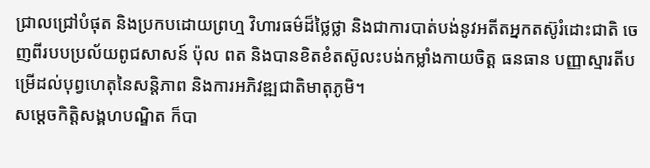ជ្រាលជ្រៅបំផុត និងប្រកបដោយព្រហ្ម វិហារធម៌ដ៏ថ្លៃថ្លា និងជាការបាត់បង់នូវអតីតអ្នកតស៊ូរំដោះជាតិ ចេញពីរបបប្រល័យពូជសាសន៍ ប៉ុល ពត និងបានខិតខំតស៊ូលះបង់កម្លាំងកាយចិត្ត ធនធាន បញ្ញាស្មារតីបម្រើដល់បុព្វហេតុនៃសន្តិភាព និងការអភិវឌ្ឍជាតិមាតុភូមិ។
សម្តេចកិត្តិសង្គហបណ្ឌិត ក៏បា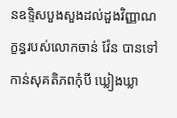នឧទ្ទិសបួងសួងដល់ដួងវិញ្ញាណក្ខន្ធរបស់លោកចាន់ វ៉ែន បានទៅកាន់សុគតិភពកុំបី ឃ្លៀងឃ្លា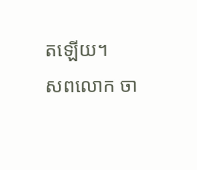តឡើយ។
សពលោក ចា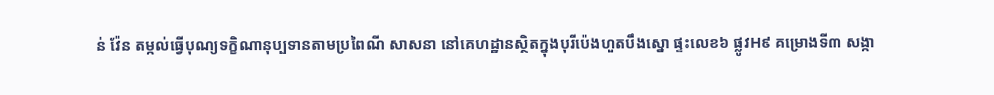ន់ វ៉ែន តម្កល់ធ្វើបុណ្យទក្ខិណានុប្បទានតាមប្រពៃណី សាសនា នៅគេហដ្ឋានស្ថិតក្នុងបុរីប៉េងហួតបឹងស្នោ ផ្ទះលេខ៦ ផ្លូវH៩ គម្រោងទី៣ សង្កា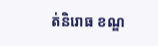ត់និរោធ ខណ្ឌ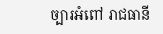ច្បារអំពៅ រាជធានី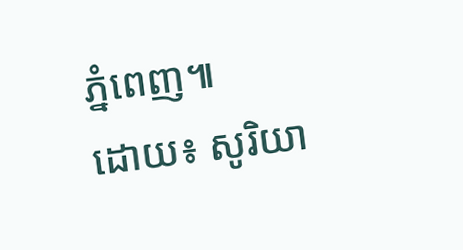ភ្នំពេញ៕
ដោយ៖ សូរិយា